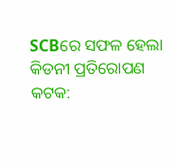SCBରେ ସଫଳ ହେଲା କିଡନୀ ପ୍ରତିରୋପଣ
କଟକ: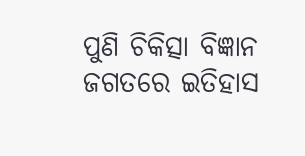ପୁଣି ଚିକିତ୍ସା ବିଜ୍ଞାନ ଜଗତରେ ଇତିହାସ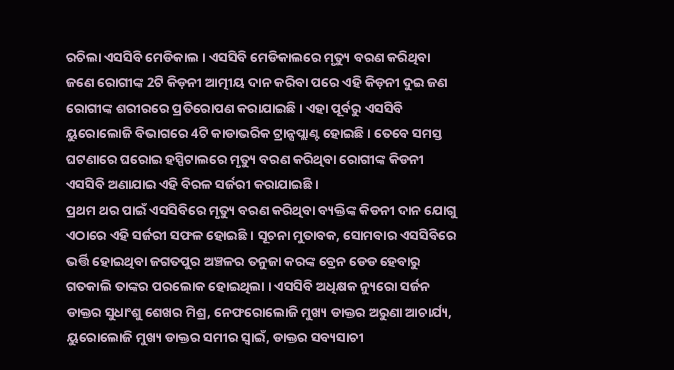ରଚିଲା ଏସସିବି ମେଡିକାଲ । ଏସସିବି ମେଡିକାଲରେ ମୃତ୍ୟୁ ବରଣ କରିଥିବା ଜଣେ ରୋଗୀଙ୍କ 2ଟି କିଡ଼ନୀ ଆତ୍ମୀୟ ଦାନ କରିବା ପରେ ଏହି କିଡ଼ନୀ ଦୁଇ ଜଣ ରୋଗୀଙ୍କ ଶରୀରରେ ପ୍ରତିରୋପଣ କରାଯାଇଛି । ଏହା ପୂର୍ବରୁ ଏସସିବି ୟୁରୋଲୋଜି ବିଭାଗରେ 4ଟି କାଡାଭରିକ ଟ୍ରାନ୍ସପ୍ଲାଣ୍ଟ ହୋଇଛି । ତେବେ ସମସ୍ତ ଘଟଣାରେ ଘରୋଇ ହସ୍ପିଟାଲରେ ମୃତ୍ୟୁ ବରଣ କରିଥିବା ରୋଗୀଙ୍କ କିଡନୀ ଏସସିବି ଅଣାଯାଇ ଏହି ବିରଳ ସର୍ଜରୀ କରାଯାଇଛି ।
ପ୍ରଥମ ଥର ପାଇଁ ଏସସିବିରେ ମୃତ୍ୟୁ ବରଣ କରିଥିବା ବ୍ୟକ୍ତିଙ୍କ କିଡନୀ ଦାନ ଯୋଗୁ ଏଠାରେ ଏହି ସର୍ଜରୀ ସଫଳ ହୋଇଛି । ସୂଚନା ମୁତାବକ, ସୋମବାର ଏସସିବିରେ ଭର୍ତ୍ତି ହୋଇଥିବା ଜଗତପୁର ଅଞ୍ଚଳର ତନୁଜା କରଙ୍କ ବ୍ରେନ ଡେଡ ହେବାରୁ ଗତକାଲି ତାଙ୍କର ପରଲୋକ ହୋଇଥିଲା । ଏସସିବି ଅଧିକ୍ଷକ ନ୍ୟୁରୋ ସର୍ଜନ ଡାକ୍ତର ସୁଧାଂଶୁ ଶେଖର ମିଶ୍ର, ନେଫରୋଲୋଜି ମୁଖ୍ୟ ଡାକ୍ତର ଅରୁଣା ଆଚାର୍ଯ୍ୟ, ୟୁରୋଲୋଜି ମୁଖ୍ୟ ଡାକ୍ତର ସମୀର ସ୍ବାଇଁ, ଡାକ୍ତର ସବ୍ୟସାଚୀ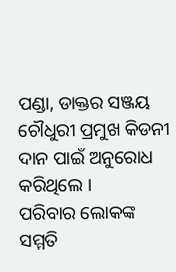ପଣ୍ଡା, ଡାକ୍ତର ସଞ୍ଜୟ ଚୌଧୁରୀ ପ୍ରମୁଖ କିଡନୀ ଦାନ ପାଇଁ ଅନୁରୋଧ କରିଥିଲେ ।
ପରିବାର ଲୋକଙ୍କ ସମ୍ମତି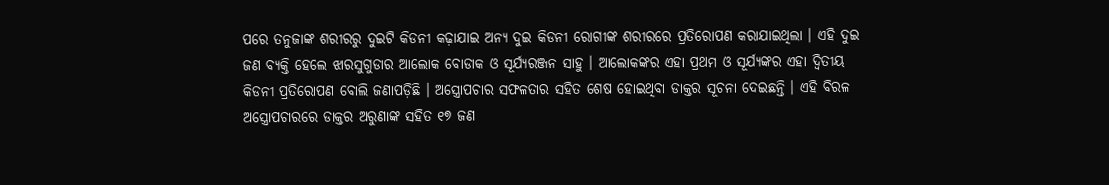ପରେ ତନୁଜାଙ୍କ ଶରୀରରୁ ଦୁଇଟି କିଡନୀ କଢ଼ାଯାଇ ଅନ୍ୟ ଦୁଇ କିଡନୀ ରୋଗୀଙ୍କ ଶରୀରରେ ପ୍ରତିରୋପଣ କରାଯାଇଥିଲା । ଏହି ଦୁଇ ଜଣ ବ୍ୟକ୍ତି ହେଲେ ଝାରସୁଗୁଡାର ଆଲୋକ ବୋଡାକ ଓ ସୂର୍ଯ୍ୟରଞ୍ଜନ ସାହୁ । ଆଲୋକଙ୍କର ଏହା ପ୍ରଥମ ଓ ସୂର୍ଯ୍ୟଙ୍କର ଏହା ଦ୍ୱିତୀୟ କିଡନୀ ପ୍ରତିରୋପଣ ବୋଲି ଜଣାପଡ଼ିଛି । ଅସ୍ତ୍ରୋପଚାର ସଫଳତାର ସହିତ ଶେଷ ହୋଇଥିବା ଡାକ୍ତର ସୂଚନା ଦେଇଛନ୍ତି । ଏହି ବିରଳ ଅସ୍ତ୍ରୋପଚାରରେ ଡାକ୍ତର ଅରୁଣାଙ୍କ ସହିତ ୧୭ ଜଣ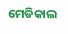ମେଡିକାଲ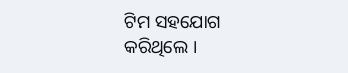ଟିମ ସହଯୋଗ କରିଥିଲେ ।